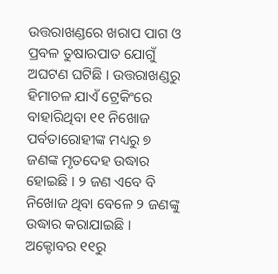ଉତ୍ତରାଖଣ୍ଡରେ ଖରାପ ପାଗ ଓ ପ୍ରବଳ ତୁଷାରପାତ ଯୋଗୁଁ ଅଘଟଣ ଘଟିଛି । ଉତ୍ତରାଖଣ୍ଡରୁ ହିମାଚଳ ଯାଏଁ ଟ୍ରେକିଂରେ ବାହାରିଥିବା ୧୧ ନିଖୋଜ ପର୍ବତାରୋହୀଙ୍କ ମଧ୍ୟରୁ ୭ ଜଣଙ୍କ ମୃତଦେହ ଉଦ୍ଧାର ହୋଇଛି । ୨ ଜଣ ଏବେ ବି ନିଖୋଜ ଥିବା ବେଳେ ୨ ଜଣଙ୍କୁ ଉଦ୍ଧାର କରାଯାଇଛି । ଅକ୍ଟୋବର ୧୧ରୁ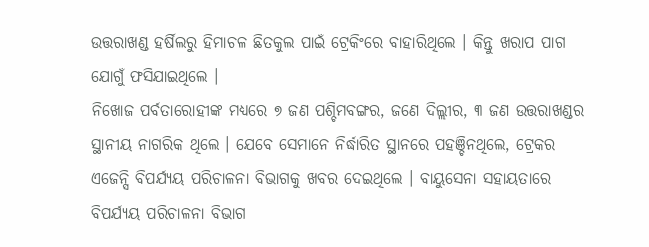ଉତ୍ତରାଖଣ୍ଡ ହର୍ଷିଲରୁ ହିମାଚଳ ଛିତକୁଲ ପାଇଁ ଟ୍ରେକିଂରେ ବାହାରିଥିଲେ । କିନ୍ତୁ ଖରାପ ପାଗ ଯୋଗୁଁ ଫସିଯାଇଥିଲେ ।
ନିଖୋଜ ପର୍ବତାରୋହୀଙ୍କ ମଧ୍ୟରେ ୭ ଜଣ ପଶ୍ଚିମବଙ୍ଗର, ଜଣେ ଦିଲ୍ଲୀର, ୩ ଜଣ ଉତ୍ତରାଖଣ୍ଡର ସ୍ଥାନୀୟ ନାଗରିକ ଥିଲେ । ଯେବେ ସେମାନେ ନିର୍ଦ୍ଧାରିତ ସ୍ଥାନରେ ପହଞ୍ଚିନଥିଲେ, ଟ୍ରେକର ଏଜେନ୍ସି ବିପର୍ଯ୍ୟୟ ପରିଚାଳନା ବିଭାଗକୁ ଖବର ଦେଇଥିଲେ । ବାୟୁସେନା ସହାୟତାରେ ବିପର୍ଯ୍ୟୟ ପରିଚାଳନା ବିଭାଗ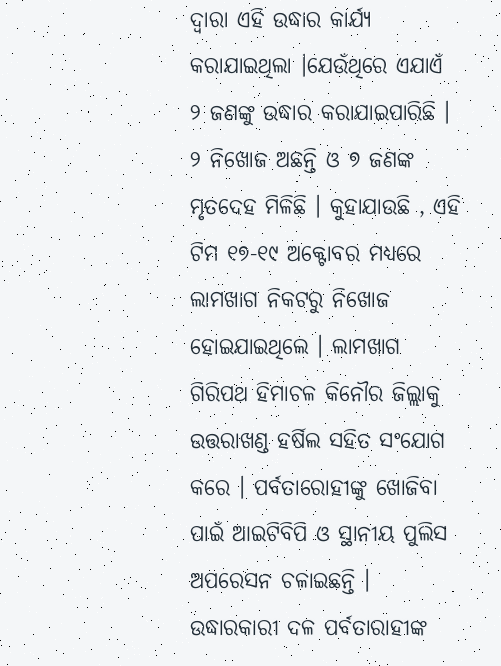ଦ୍ୱାରା ଏହି ଉଦ୍ଧାର କାର୍ଯ୍ୟ କରାଯାଇଥିଲା ।ଯେଉଁଥିରେ ଏଯାଏଁ ୨ ଜଣଙ୍କୁ ଉଦ୍ଧାର କରାଯାଇପାରିଛି । ୨ ନିଖୋଜ ଅଛନ୍ତି ଓ ୭ ଜଣଙ୍କ ମୃତଦେହ ମିଳିଛି । କୁହାଯାଉଛି , ଏହି ଟିମ ୧୭-୧୯ ଅକ୍ଟୋବର ମଧ୍ୟରେ ଲାମଖାଗ ନିକଟରୁ ନିଖୋଜ ହୋଇଯାଇଥିଲେ । ଲାମଖାଗ ଗିରିପଥ ହିମାଚଳ କିନୌର ଜିଲ୍ଲାକୁ ଉତ୍ତରାଖଣ୍ଡ ହର୍ଷିଲ ସହିତ ସଂଯୋଗ କରେ । ପର୍ବତାରୋହୀଙ୍କୁ ଖୋଜିବା ପାଇଁ ଆଇଟିବିପି ଓ ସ୍ଥାନୀୟ ପୁଲିସ ଅପରେସନ ଚଳାଇଛନ୍ତି ।
ଉଦ୍ଧାରକାରୀ ଦଳ ପର୍ବତାରାହୀଙ୍କ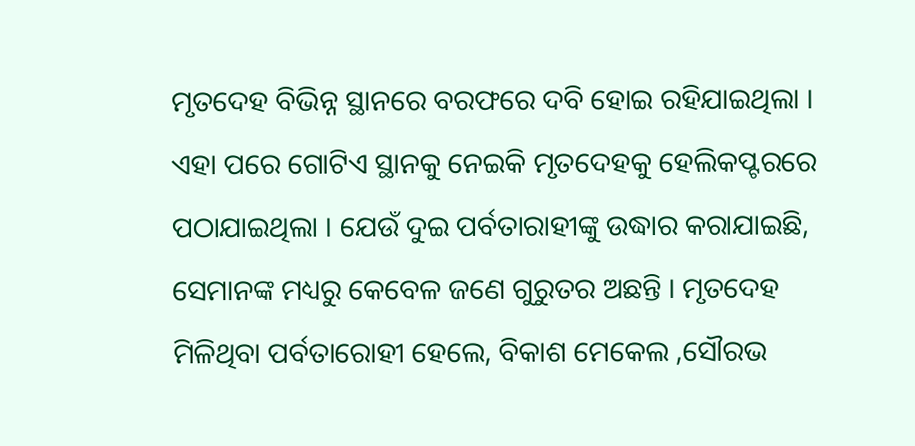ମୃତଦେହ ବିଭିନ୍ନ ସ୍ଥାନରେ ବରଫରେ ଦବି ହୋଇ ରହିଯାଇଥିଲା । ଏହା ପରେ ଗୋଟିଏ ସ୍ଥାନକୁ ନେଇକି ମୃତଦେହକୁ ହେଲିକପ୍ଟରରେ ପଠାଯାଇଥିଲା । ଯେଉଁ ଦୁଇ ପର୍ବତାରାହୀଙ୍କୁ ଉଦ୍ଧାର କରାଯାଇଛି, ସେମାନଙ୍କ ମଧ୍ୟରୁ କେବେଳ ଜଣେ ଗୁରୁତର ଅଛନ୍ତି । ମୃତଦେହ ମିଳିଥିବା ପର୍ବତାରୋହୀ ହେଲେ, ବିକାଶ ମେକେଲ ,ସୌରଭ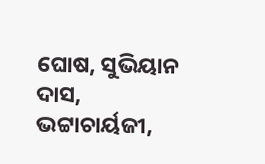ଘୋଷ, ସୁଭିୟାନ ଦାସ, ଭଟ୍ଟାଚାର୍ୟଜୀ,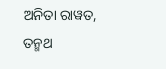ଅନିତା ରାୱତ, ତନ୍ମଥ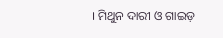। ମିଥୁନ ଦାରୀ ଓ ଗାଇଡ଼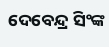ଦେବେନ୍ଦ୍ର ସିଂଙ୍କ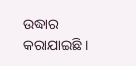ଉଦ୍ଧାର କରାଯାଇଛି ।